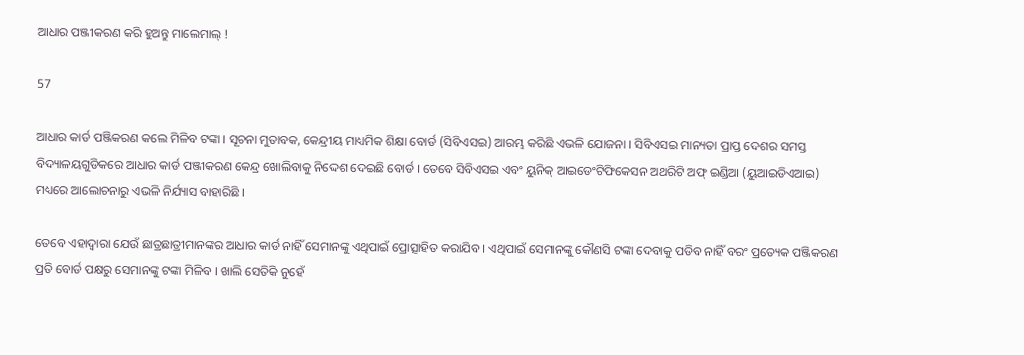ଆଧାର ପଞ୍ଜୀକରଣ କରି ହୁଅନ୍ତୁ ମାଲେମାଲ୍ !

57

ଆଧାର କାର୍ଡ ପଞ୍ଜିକରଣ କଲେ ମିଳିବ ଟଙ୍କା । ସୂଚନା ମୁତାବକ, କେନ୍ଦ୍ରୀୟ ମାଧ୍ୟମିକ ଶିକ୍ଷା ବୋର୍ଡ (ସିବିଏସଇ) ଆରମ୍ଭ କରିଛି ଏଭଳି ଯୋଜନା । ସିବିଏସଇ ମାନ୍ୟତା ପ୍ରାପ୍ତ ଦେଶର ସମସ୍ତ ବିଦ୍ୟାଳୟଗୁଡିକରେ ଆଧାର କାର୍ଡ ପଞ୍ଜୀକରଣ କେନ୍ଦ୍ର ଖୋଲିବାକୁ ନିଦ୍ଦେଶ ଦେଇଛି ବୋର୍ଡ । ତେବେ ସିବିଏସଇ ଏବଂ ୟୁନିକ୍ ଆଇଡେଂଟିଫିକେସନ ଅଥରିଟି ଅଫ୍ ଇଣ୍ଡିଆ (ୟୁଆଇଡିଏଆଇ) ମଧ୍ୟରେ ଆଲୋଚନାରୁ ଏଭଳି ନିର୍ଯ୍ୟାସ ବାହାରିଛି ।

ତେବେ ଏହାଦ୍ୱାରା ଯେଉଁ ଛାତ୍ରଛାତ୍ରୀମାନଙ୍କର ଆଧାର କାର୍ଡ ନାହିଁ ସେମାନଙ୍କୁ ଏଥିପାଇଁ ପ୍ରୋତ୍ସାହିତ କରାଯିବ । ଏଥିପାଇଁ ସେମାନଙ୍କୁ କୌଣସି ଟଙ୍କା ଦେବାକୁ ପଡିବ ନାହିଁ ବରଂ ପ୍ରତ୍ୟେକ ପଞ୍ଜିକରଣ ପ୍ରତି ବୋର୍ଡ ପକ୍ଷରୁ ସେମାନଙ୍କୁ ଟଙ୍କା ମିଳିବ । ଖାଲି ସେତିକି ନୁହେଁ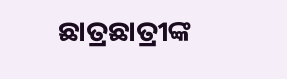ଛାତ୍ରଛାତ୍ରୀଙ୍କ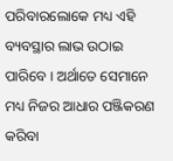ପରିବାରଲୋକେ ମଧ୍ୟ ଏହି ବ୍ୟବସ୍ଥାର ଲାଭ ଉଠାଇ ପାରିବେ । ଅର୍ଥାତେ ସେମାନେ ମଧ୍ୟ ନିଜର ଆଧାର ପଞ୍ଜିକରଣ କରିବା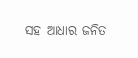ସହ ଆଧାର ଜନିତ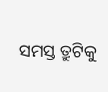ସମସ୍ତ ତ୍ରୁଟିକୁ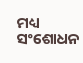ମଧ୍ୟ ସଂଶୋଧନ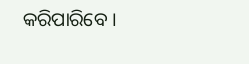କରିପାରିବେ ।